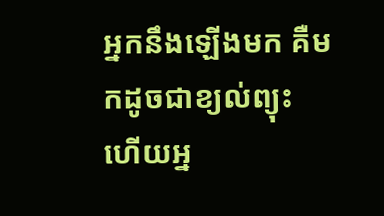អ្នកនឹងឡើងមក គឺមកដូចជាខ្យល់ព្យុះ ហើយអ្ន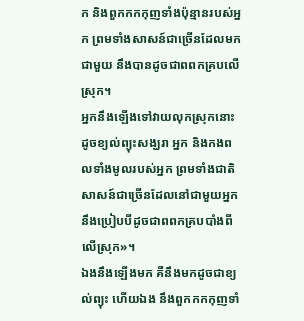ក និងពួកកកកុញទាំងប៉ុន្មានរបស់អ្នក ព្រមទាំងសាសន៍ជាច្រើនដែលមកជាមួយ នឹងបានដូចជាពពកគ្របលើស្រុក។
អ្នកនឹងឡើងទៅវាយលុកស្រុកនោះដូចខ្យល់ព្យុះសង្ឃរា អ្នក និងកងពលទាំងមូលរបស់អ្នក ព្រមទាំងជាតិសាសន៍ជាច្រើនដែលនៅជាមួយអ្នក នឹងប្រៀបបីដូចជាពពកគ្របបាំងពីលើស្រុក»។
ឯងនឹងឡើងមក គឺនឹងមកដូចជាខ្យល់ព្យុះ ហើយឯង នឹងពួកកកកុញទាំ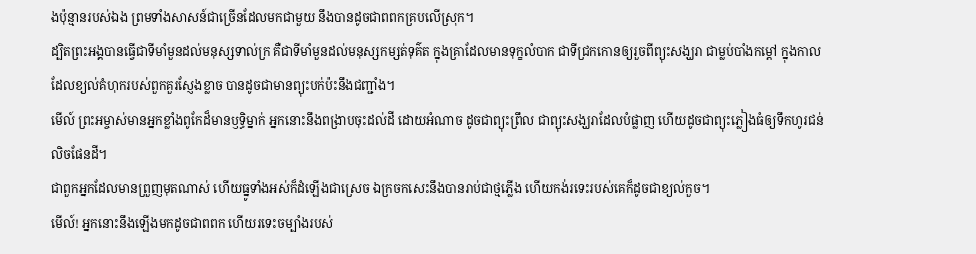ងប៉ុន្មានរបស់ឯង ព្រមទាំងសាសន៍ជាច្រើនដែលមកជាមួយ នឹងបានដូចជាពពកគ្របលើស្រុក។
ដ្បិតព្រះអង្គបានធ្វើជាទីមាំមួនដល់មនុស្សទាល់ក្រ គឺជាទីមាំមួនដល់មនុស្សកម្សត់ទុគ៌ត ក្នុងគ្រាដែលមានទុក្ខលំបាក ជាទីជ្រកកោនឲ្យរួចពីព្យុះសង្ឃរា ជាម្លប់បាំងកម្ដៅ ក្នុងកាលដែលខ្យល់គំហុករបស់ពួកគួរស្ញែងខ្លាច បានដូចជាមានព្យុះបក់ប៉ះនឹងជញ្ជាំង។
មើល៍ ព្រះអម្ចាស់មានអ្នកខ្លាំងពូកែដ៏មានឫទ្ធិម្នាក់ អ្នកនោះនឹងពង្រាបចុះដល់ដី ដោយអំណាច ដូចជាព្យុះព្រឹល ជាព្យុះសង្ឃរាដែលបំផ្លាញ ហើយដូចជាព្យុះភ្លៀងធំឲ្យទឹកហូរជន់លិចផែនដី។
ជាពួកអ្នកដែលមានព្រួញមុតណាស់ ហើយធ្នូទាំងអស់ក៏ដំឡើងជាស្រេច ឯក្រចកសេះនឹងបានរាប់ជាថ្មភ្លើង ហើយកង់រទេះរបស់គេក៏ដូចជាខ្យល់កួច។
មើល៍! អ្នកនោះនឹងឡើងមកដូចជាពពក ហើយរទេះចម្បាំងរបស់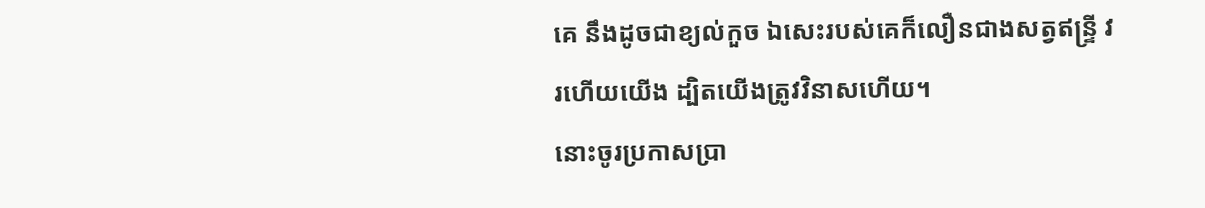គេ នឹងដូចជាខ្យល់កួច ឯសេះរបស់គេក៏លឿនជាងសត្វឥន្ទ្រី វរហើយយើង ដ្បិតយើងត្រូវវិនាសហើយ។
នោះចូរប្រកាសប្រា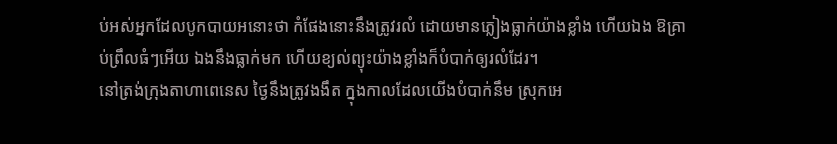ប់អស់អ្នកដែលបូកបាយអនោះថា កំផែងនោះនឹងត្រូវរលំ ដោយមានភ្លៀងធ្លាក់យ៉ាងខ្លាំង ហើយឯង ឱគ្រាប់ព្រឹលធំៗអើយ ឯងនឹងធ្លាក់មក ហើយខ្យល់ព្យុះយ៉ាងខ្លាំងក៏បំបាក់ឲ្យរលំដែរ។
នៅត្រង់ក្រុងតាហាពេនេស ថ្ងៃនឹងត្រូវងងឹត ក្នុងកាលដែលយើងបំបាក់នឹម ស្រុកអេ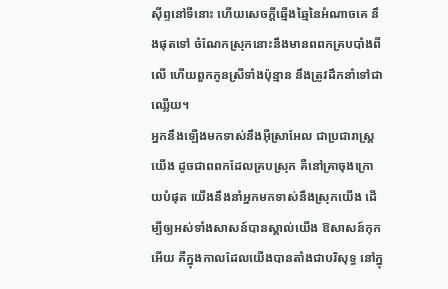ស៊ីព្ទនៅទីនោះ ហើយសេចក្ដីឆ្មើងឆ្មៃនៃអំណាចគេ នឹងផុតទៅ ចំណែកស្រុកនោះនឹងមានពពកគ្របបាំងពីលើ ហើយពួកកូនស្រីទាំងប៉ុន្មាន នឹងត្រូវដឹកនាំទៅជាឈ្លើយ។
អ្នកនឹងឡើងមកទាស់នឹងអ៊ីស្រាអែល ជាប្រជារាស្ត្រយើង ដូចជាពពកដែលគ្របស្រុក គឺនៅគ្រាចុងក្រោយបំផុត យើងនឹងនាំអ្នកមកទាស់នឹងស្រុកយើង ដើម្បីឲ្យអស់ទាំងសាសន៍បានស្គាល់យើង ឱសាសន៍កុកអើយ គឺក្នុងកាលដែលយើងបានតាំងជាបរិសុទ្ធ នៅក្នុ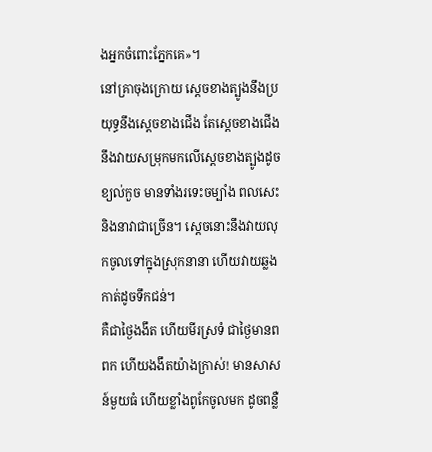ងអ្នកចំពោះភ្នែកគេ»។
នៅគ្រាចុងក្រោយ ស្តេចខាងត្បូងនឹងប្រយុទ្ធនឹងស្ដេចខាងជើង តែស្តេចខាងជើងនឹងវាយសម្រុកមកលើស្ដេចខាងត្បូងដូចខ្យល់កួច មានទាំងរទេះចម្បាំង ពលសេះ និងនាវាជាច្រើន។ ស្ដេចនោះនឹងវាយលុកចូលទៅក្នុងស្រុកនានា ហើយវាយឆ្លងកាត់ដូចទឹកជន់។
គឺជាថ្ងៃងងឹត ហើយមីរស្រទំ ជាថ្ងៃមានពពក ហើយងងឹតយ៉ាងក្រាស់! មានសាសន៍មួយធំ ហើយខ្លាំងពូកែចូលមក ដូចពន្លឺ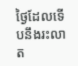ថ្ងៃដែលទើបនឹងរះលាត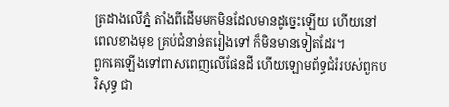ត្រដាងលើភ្នំ តាំងពីដើមមកមិនដែលមានដូច្នេះឡើយ ហើយនៅពេលខាងមុខ គ្រប់ជំនាន់តរៀងទៅ ក៏មិនមានទៀតដែរ។
ពួកគេឡើងទៅពាសពេញលើផែនដី ហើយឡោមព័ទ្ធជំរំរបស់ពួកបរិសុទ្ធ ជា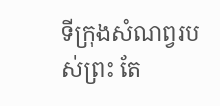ទីក្រុងសំណព្វរបស់ព្រះ តែ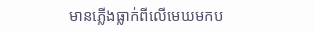មានភ្លើងធ្លាក់ពីលើមេឃមកប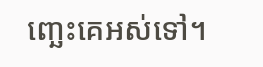ញ្ឆេះគេអស់ទៅ។